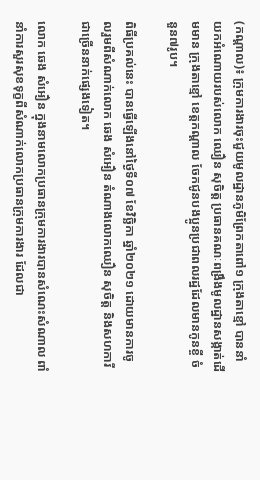(កណ្ដាល)៖ ក្រុមការងារចុះជួយមូលដ្ឋានភូមិព្រែកតាពៅ១ ក្រុងតាខ្មៅ បាននាំយកអំណោយរបស់លោក ឈឿន សុចិត្ត ប្រធានគណៈពង្រឹងមូលដ្ឋានសង្កាត់ដើមមាន ក្រុងតាខ្មៅ ខេត្តកណ្តាល ចែកជូនបងប្អូនប្រជាពលរដ្ឋដែលមានកូនខ្ចី ចំនួន៧រូប។

ពិធីប្រគល់នេះ បានធ្វើឡើងនៅថ្ងៃទី០៧ ខែវិច្ឆិកា ឆ្នាំ២០២១ ដោយមានការចូលរួមពីសំណាក់លោក ឆេង សំអឿន តំណាងលោកឈឿន សុចិត្ត និងសហការីជាច្រើននាក់ផ្សេងទៀត។

លោក ឆេង សំអឿន ក្នុងនាមលោកប្រធានក្រុមការងារបានសំណេះសំណាល ពាំនាំការសួរសុខទុក្ខពីសំណាក់លោកប្រធានក្រុមការងារ ដែលជា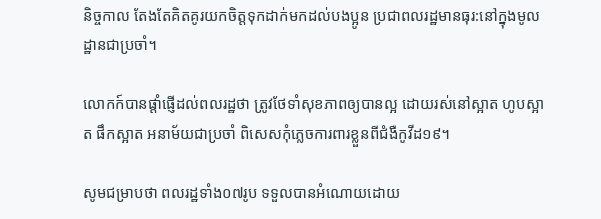និច្ចកាល តែងតែគិតគូរយកចិត្តទុកដាក់មកដល់បងប្អូន ប្រជាពលរដ្ឋមានធុរ:នៅក្នុងមូលដ្ឋានជាប្រចាំ។

លោកក៍បានផ្ដាំផ្ញើដល់ពលរដ្ឋថា ត្រូវថែទាំសុខភាពឲ្យបានល្អ ដោយរស់នៅស្អាត ហូបស្អាត ផឹកស្អាត អនាម័យជាប្រចាំ ពិសេសកុំភ្លេចការពារខ្លួនពីជំងឺកូវីដ១៩។

សូមជម្រាបថា ពលរដ្ឋទាំង០៧រូប ទទួលបានអំណោយដោយ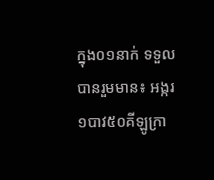ក្នុង០១នាក់ ទទួលបានរួមមាន៖ អង្ករ ១បាវ៥០គីឡូក្រា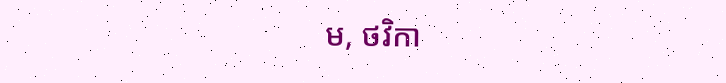ម, ថវិកា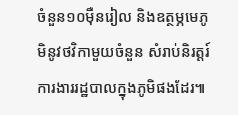ចំនួន១០ម៉ឺនរៀល និងឧត្ថម្ភមេភូមិនូវថវិកាមួយចំនួន សំរាប់និរត្តរ៍ការងាររដ្ឋបាលក្នុងភូមិផងដែរ៕